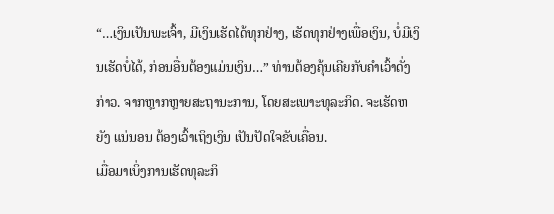“…ເງິນເປັນພະເຈົ້າ, ມີເງິນເຮັດໄດ້ທຸກຢ່າງ, ເຮັດທຸກຢ່າງເພື່ອເງິນ, ບໍ່ມີເງິນເຮັດບໍ່ໄດ້, ກ່ອນອື່ນຕ້ອງແມ່ນເງິນ…” ທ່ານຕ້ອງຄຸ້ນເຄີຍກັບຄຳເວົ້າດັ່ງກ່າວ. ຈາກຫຼາກຫຼາຍສະຖານະການ, ໂດຍສະເພາະທຸລະກິດ. ຈະເຮັດຫຍັງ ແນ່ນອນ ຕ້ອງເວົ້າເຖິງເງິນ ເປັນປັດໃຈຂັບເຄື່ອນ.
ເມື່ອມາເບິ່ງການເຮັດທຸລະກິ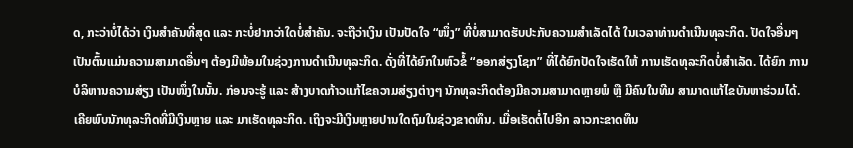ດ, ກະວ່າບໍ່ໄດ້ວ່າ ເງິນສຳຄັນທີ່ສຸດ ແລະ ກະບໍ່ຢາກວ່າໃດບໍ່ສຳຄັນ. ຈະຖືວ່າເງິນ ເປັນປັດໃຈ “ໜຶ່ງ” ທີ່ບໍ່ສາມາດຮັບປະກັບຄວາມສຳເລັດໄດ້ ໃນເວລາທ່ານດຳເນີນທຸລະກິດ. ປັດໃຈອື່ນໆ ເປັນຕົ້ນແມ່ນຄວາມສາມາດອື່ນໆ ຕ້ອງມີພ້ອມໃນຊ່ວງການດຳເນີນທຸລະກິດ. ດັ່ງທີ່ໄດ້ຍົກໃນຫົວຂໍ້ “ອອກສ່ຽງໂຊກ” ທີ່ໄດ້ຍົກປັດໃຈເຮັດໃຫ້ ການເຮັດທຸລະກິດບໍ່ສຳເລັດ. ໄດ້ຍົກ ການບໍລິຫານຄວາມສ່ຽງ ເປັນໜຶ່ງໃນນັ້ນ. ກ່ອນຈະຮູ້ ແລະ ສ້າງບາດກ້າວແກ້ໄຂຄວາມສ່ຽງຕ່າງໆ ນັກທຸລະກິດຕ້ອງມີຄວາມສາມາດຫຼາຍພໍ ຫຼື ມີຄົນໃນທີມ ສາມາດແກ້ໄຂບັນຫາຮ່ວມໄດ້.
ເຄີຍພົບນັກທຸລະກິດທີ່ມີເງິນຫຼາຍ ແລະ ມາເຮັດທຸລະກິດ. ເຖິງຈະມີເງິນຫຼາຍປານໃດຖົມໃນຊ່ວງຂາດທຶນ. ເມື່ອເຮັດຕໍ່ໄປອີກ ລາວກະຂາດທຶນ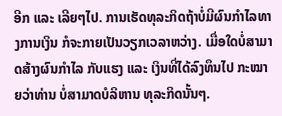ອີກ ແລະ ເລີຍໆໄປ. ການເຮັດທຸລະກິດຖ້າບໍ່ມີຜົນກຳໄລທາງການເງິນ ກໍຈະກາຍເປັນວຽກເວລາຫວ່າງ. ເມື່ອໃດບໍ່ສາມາດສ້າງຜົນກຳໄລ ກັບແຮງ ແລະ ເງິນທີ່ໄດ້ລົງທຶນໄປ ກະໝາຍວ່າທ່ານ ບໍ່ສາມາດບໍລິຫານ ທຸລະກິດນັ້ນໆ.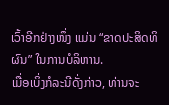ເວົ້າອີກຢ່າງໜຶ່ງ ແມ່ນ “ຂາດປະສິດທິຜົນ” ໃນການບໍລິຫານ.
ເມື່ອເບິ່ງກໍລະນີດັ່ງກ່າວ, ທ່ານຈະ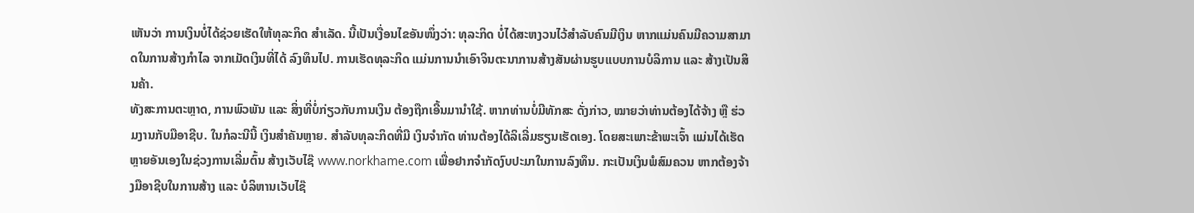ເຫັນວ່າ ການເງິນບໍ່ໄດ້ຊ່ວຍເຮັດໃຫ້ທຸລະກິດ ສຳເລັດ. ນີ້ເປັນເງື່ອນໄຂອັນໜຶ່ງວ່າ: ທຸລະກິດ ບໍ່ໄດ້ສະຫງວນໄວ້ສຳລັບຄົນມີເງິນ ຫາກແມ່ນຄົນມີຄວາມສາມາດໃນການສ້າງກຳໄລ ຈາກເມັດເງິນທີ່ໄດ້ ລົງທຶນໄປ. ການເຮັດທຸລະກິດ ແມ່ນການນຳເອົາຈິນຕະນາການສ້າງສັນຜ່ານຮູບແບບການບໍລິການ ແລະ ສ້າງເປັນສິນຄ້າ.
ທັງສະການຕະຫຼາດ, ການພົວພັນ ແລະ ສິ່ງທີ່ບໍ່ກ່ຽວກັບການເງິນ ຕ້ອງຖືກເອີ້ນມານຳໃຊ້. ຫາກທ່ານບໍ່ມີທັກສະ ດັ່ງກ່າວ, ໝາຍວ່າທ່ານຕ້ອງໄດ້ຈ້າງ ຫຼື ຮ່ວມງານກັບມືອາຊີບ. ໃນກໍລະນີນີ້ ເງິນສຳຄັນຫຼາຍ. ສຳລັບທຸລະກິດທີ່ມີ ເງິນຈຳກັດ ທ່ານຕ້ອງໄດ້ລິເລີ່ມຮຽນເຮັດເອງ. ໂດຍສະເພາະຂ້າພະເຈົ້າ ແມ່ນໄດ້ເຮັດຫຼາຍອັນເອງໃນຊ່ວງການເລີ່ມຕົ້ນ ສ້າງເວັບໄຊ໊ www.norkhame.com ເພື່ອຢາກຈຳກັດງົບປະມາໃນການລົງທຶນ. ກະເປັນເງິນພໍສົມຄວນ ຫາກຕ້ອງຈ້າງມືອາຊີບໃນການສ້າງ ແລະ ບໍລິຫານເວັບໄຊ໊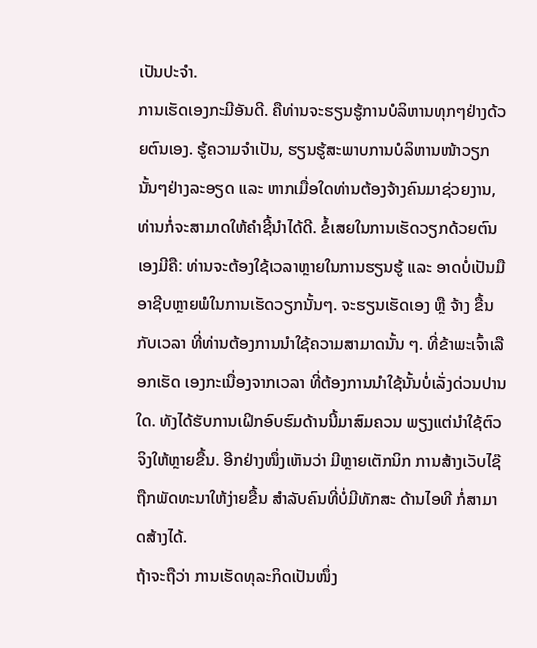ເປັນປະຈຳ.
ການເຮັດເອງກະມີອັນດີ. ຄືທ່ານຈະຮຽນຮູ້ການບໍລິຫານທຸກໆຢ່າງດ້ວຍຕົນເອງ. ຮູ້ຄວາມຈຳເປັນ, ຮຽນຮູ້ສະພາບການບໍລິຫານໜ້າວຽກນັ້ນໆຢ່າງລະອຽດ ແລະ ຫາກເມື່ອໃດທ່ານຕ້ອງຈ້າງຄົນມາຊ່ວຍງານ, ທ່ານກໍ່ຈະສາມາດໃຫ້ຄຳຊີ້ນຳໄດ້ດີ. ຂໍ້ເສຍໃນການເຮັດວຽກດ້ວຍຕົນເອງມີຄື: ທ່ານຈະຕ້ອງໃຊ້ເວລາຫຼາຍໃນການຮຽນຮູ້ ແລະ ອາດບໍ່ເປັນມືອາຊີບຫຼາຍພໍໃນການເຮັດວຽກນັ້ນໆ. ຈະຮຽນເຮັດເອງ ຫຼື ຈ້າງ ຂື້ນກັບເວລາ ທີ່ທ່ານຕ້ອງການນຳໃຊ້ຄວາມສາມາດນັ້ນ ໆ. ທີ່ຂ້າພະເຈົ້າເລືອກເຮັດ ເອງກະເນື່ອງຈາກເວລາ ທີ່ຕ້ອງການນຳໃຊ້ນັ້ນບໍ່ເລັ່ງດ່ວນປານໃດ. ທັງໄດ້ຮັບການເຝິກອົບຮົມດ້ານນີ້ມາສົມຄວນ ພຽງແຕ່ນຳໃຊ້ຕົວຈິງໃຫ້ຫຼາຍຂື້ນ. ອີກຢ່າງໜຶ່ງເຫັນວ່າ ມີຫຼາຍເຕັກນິກ ການສ້າງເວັບໄຊ໊ຖືກພັດທະນາໃຫ້ງ່າຍຂື້ນ ສຳລັບຄົນທີ່ບໍ່ມີທັກສະ ດ້ານໄອທີ ກໍ່ສາມາດສ້າງໄດ້.
ຖ້າຈະຖືວ່າ ການເຮັດທຸລະກິດເປັນໜຶ່ງ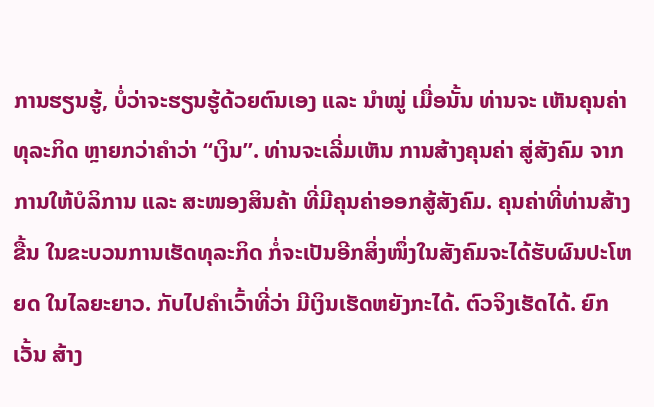ການຮຽນຮູ້, ບໍ່ວ່າຈະຮຽນຮູ້ດ້ວຍຕົນເອງ ແລະ ນຳໝູ່ ເມື່ອນັ້ນ ທ່ານຈະ ເຫັນຄຸນຄ່າທຸລະກິດ ຫຼາຍກວ່າຄຳວ່າ “ເງິນ”. ທ່ານຈະເລີ່ມເຫັນ ການສ້າງຄຸນຄ່າ ສູ່ສັງຄົມ ຈາກການໃຫ້ບໍລິການ ແລະ ສະໜອງສິນຄ້າ ທີ່ມີຄຸນຄ່າອອກສູ້ສັງຄົມ. ຄຸນຄ່າທີ່ທ່ານສ້າງຂື້ນ ໃນຂະບວນການເຮັດທຸລະກິດ ກໍ່ຈະເປັນອີກສິ່ງໜຶ່ງໃນສັງຄົມຈະໄດ້ຮັບຜົນປະໂຫຍດ ໃນໄລຍະຍາວ. ກັບໄປຄຳເວົ້າທີ່ວ່າ ມີເງິນເຮັດຫຍັງກະໄດ້. ຕົວຈິງເຮັດໄດ້. ຍົກເວັ້ນ ສ້າງ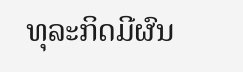ທຸລະກິດມີຜົນ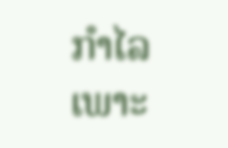ກຳໄລ ເພາະ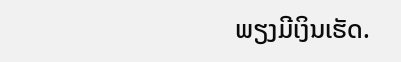ພຽງມີເງິນເຮັດ.